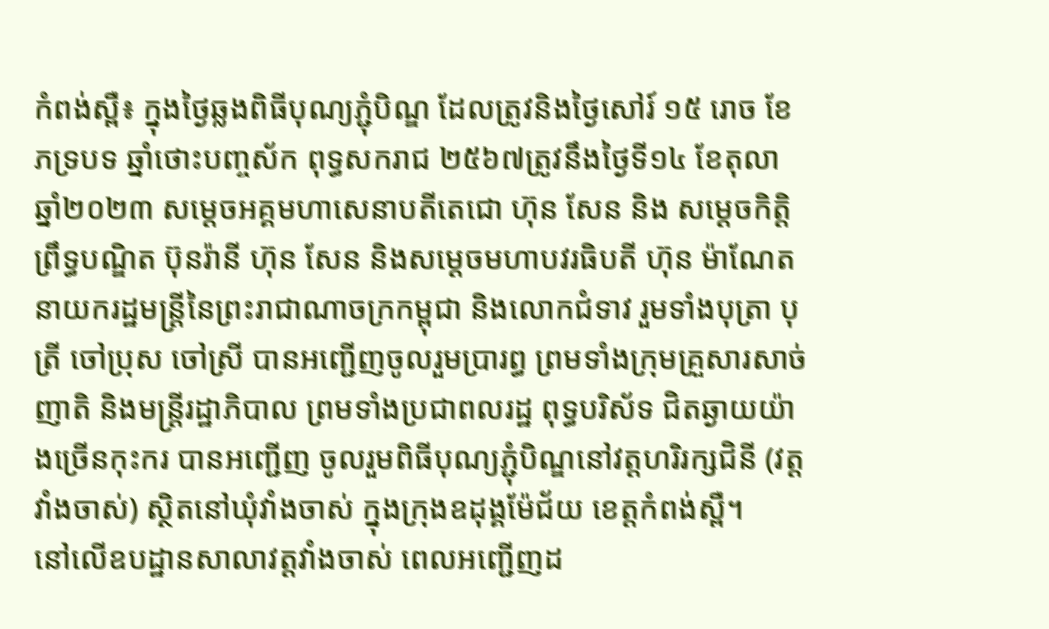កំពង់ស្ពឺ៖ ក្នុងថ្ងៃឆ្លងពិធីបុណ្យភ្ជុំបិណ្ឌ ដែលត្រូវនិងថ្ងៃសៅរ៍ ១៥ រោច ខែភទ្របទ ឆ្នាំថោះបញ្ចស័ក ពុទ្ធសករាជ ២៥៦៧ត្រូវនឹងថ្ងៃទី១៤ ខែតុលា ឆ្នាំ២០២៣ សម្តេចអគ្គមហាសេនាបតីតេជោ ហ៊ុន សែន និង សម្ដេចកិត្តិព្រឹទ្ធបណ្ឌិត ប៊ុនរ៉ានី ហ៊ុន សែន និងសម្ដេចមហាបវរធិបតី ហ៊ុន ម៉ាណែត នាយករដ្ឋមន្ត្រីនៃព្រះរាជាណាចក្រកម្ពុជា និងលោកជំទាវ រួមទាំងបុត្រា បុត្រី ចៅប្រុស ចៅស្រី បានអញ្ជើញចូលរួមប្រារព្ធ ព្រមទាំងក្រុមគ្រួសារសាច់ញាតិ និងមន្ត្រីរដ្ឋាភិបាល ព្រមទាំងប្រជាពលរដ្ឋ ពុទ្ធបរិស័ទ ជិតឆ្ងាយយ៉ាងច្រើនកុះករ បានអញ្ជើញ ចូលរួមពិធីបុណ្យភ្ជុំបិណ្ឌនៅវត្តហរិរក្សជិនី (វត្តវាំងចាស់) ស្ថិតនៅឃុំវាំងចាស់ ក្នុងក្រុងឧដុង្គម៉ែជ័យ ខេត្តកំពង់ស្ពឺ។
នៅលើឧបដ្ឋានសាលាវត្តវាំងចាស់ ពេលអញ្ជើញដ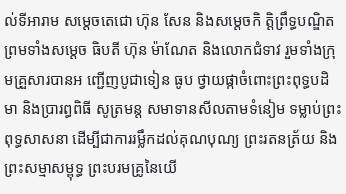ល់ទីអារាម សម្តេចតេជោ ហ៊ុន សែន និងសម្តេចកិ ត្តិព្រឹទ្ធបណ្ឌិត ព្រមទាំងសម្ដេច ធិបតី ហ៊ុន ម៉ាណែត និងលោកជំទាវ រួមទាំងក្រុមគ្រួសារបានអ ញ្ជើញបូជាទៀន ធូប ថ្វាយផ្កាចំពោះព្រះពុទ្ធបដិមា និងបា្ររព្ធពិធី សូត្រមន្ត សមាទានសីលតាមទំនៀម ទម្លាប់ព្រះពុទ្ធសាសនា ដើម្បីជាការរម្លឹកដល់គុណបុណ្យ ព្រះរតនត្រ័យ និងព្រះសម្មាសម្ពុទ្ធ ព្រះបរមគ្រូនៃយើ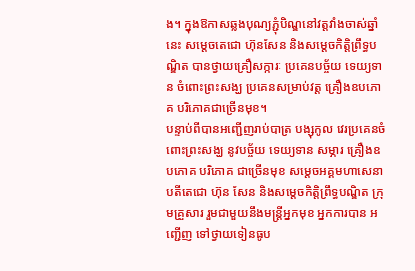ង។ ក្នុងឱកាសឆ្លងបុណ្យភ្ជុំបិណ្ឌនៅវត្តវាំងចាស់ឆ្នាំនេះ សម្ដេចតេជោ ហ៊ុនសែន និងសម្ដេចកិត្តិព្រឹទ្ធបណ្ឌិត បានថ្វាយគ្រឿសក្ការៈ ប្រគេនបច្ច័យ ទេយ្យទាន ចំពោះព្រះសង្ឃ ប្រគេនសម្រាប់វត្ត គ្រឿងឧបភោគ បរិភោគជាច្រើនមុខ។
បន្ទាប់ពីបានអញ្ជើញរាប់បាត្រ បង្សុកូល វេរប្រគេនចំពោះព្រះសង្ឃ នូវបច្ច័យ ទេយ្យទាន សម្ភារ គ្រឿងឧបភោគ បរិភោគ ជាច្រើនមុខ សម្តេចអគ្គមហាសេនាបតីតេជោ ហ៊ុន សែន និងសម្តេចកិត្តិព្រឹទ្ធបណ្ឌិត ក្រុមគ្រួសារ រួមជាមួយនឹងមន្ត្រីអ្នកមុខ អ្នកការបាន អញ្ជើញ ទៅថ្វាយទៀនធូប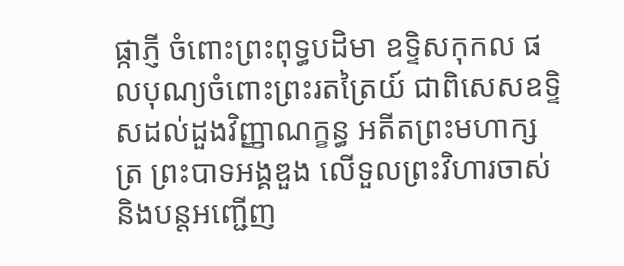ផ្កាភ្ញី ចំពោះព្រះពុទ្ធបដិមា ឧទ្ទិសកុកល ផលបុណ្យចំពោះព្រះរតត្រៃយ៍ ជាពិសេសឧទ្ទិសដល់ដួងវិញ្ញាណក្ខន្ធ អតីតព្រះមហាក្សត្រ ព្រះបាទអង្គឌួង លើទួលព្រះវិហារចាស់ និងបន្តអញ្ជើញ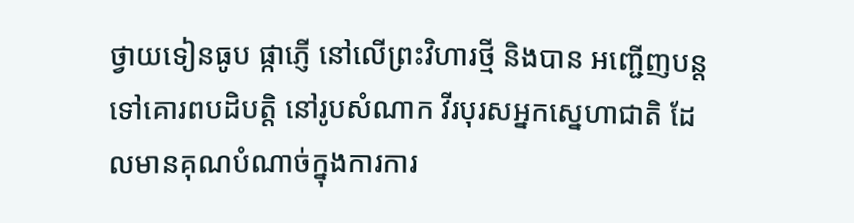ថ្វាយទៀនធូប ផ្កាភ្ញើ នៅលើព្រះវិហារថ្មី និងបាន អញ្ជើញបន្តទៅគោរពបដិបត្តិ នៅរូបសំណាក វីរបុរសអ្នកស្នេហាជាតិ ដែលមានគុណបំណាច់ក្នុងការការ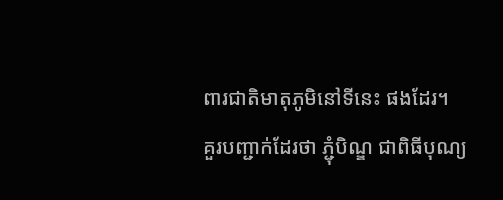ពារជាតិមាតុភូមិនៅទីនេះ ផងដែរ។
គួរបញ្ជាក់ដែរថា ភ្ជុំបិណ្ឌ ជាពិធីបុណ្យ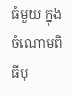ធំមួយ ក្នុងចំណោមពិធីបុ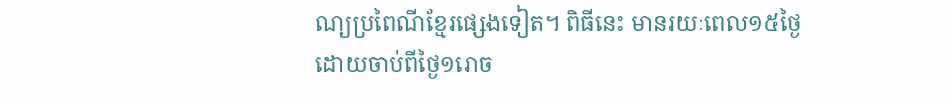ណ្យប្រពៃណីខ្មែរផ្សេងទៀត។ ពិធីនេះ មានរយៈពេល១៥ថ្ងៃ ដោយចាប់ពីថ្ងៃ១រោច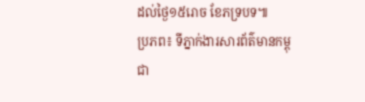ដល់ថ្ងៃ១៥រោច ខែភទ្របទ៕
ប្រភព៖ ទីភ្នាក់ងារសារព័ត៌មានកម្ពុជា